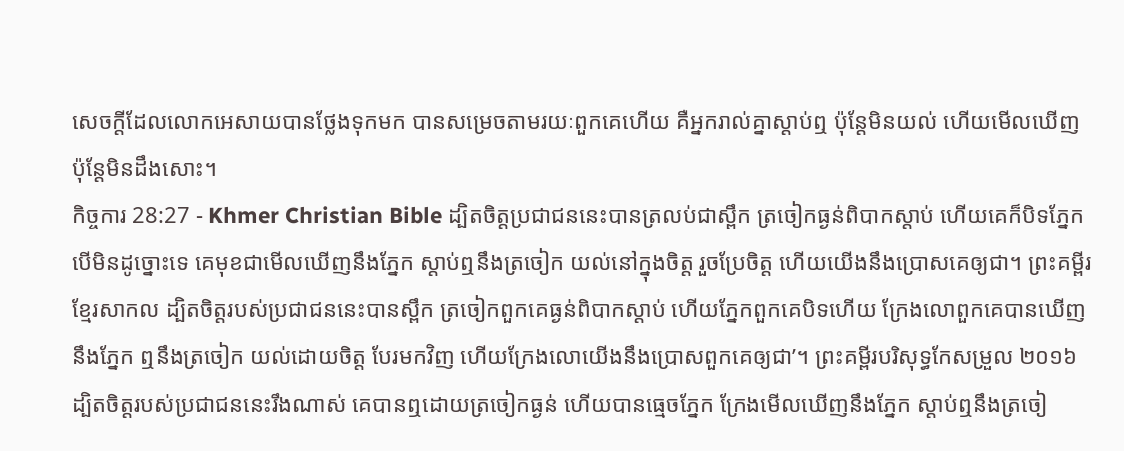សេចក្ដីដែលលោកអេសាយបានថ្លែងទុកមក បានសម្រេចតាមរយៈពួកគេហើយ គឺអ្នករាល់គ្នាស្ដាប់ឮ ប៉ុន្ដែមិនយល់ ហើយមើលឃើញ ប៉ុន្ដែមិនដឹងសោះ។
កិច្ចការ 28:27 - Khmer Christian Bible ដ្បិតចិត្ដប្រជាជននេះបានត្រលប់ជាស្ពឹក ត្រចៀកធ្ងន់ពិបាកស្ដាប់ ហើយគេក៏បិទភ្នែក បើមិនដូច្នោះទេ គេមុខជាមើលឃើញនឹងភ្នែក ស្ដាប់ឮនឹងត្រចៀក យល់នៅក្នុងចិត្ដ រួចប្រែចិត្ដ ហើយយើងនឹងប្រោសគេឲ្យជា។ ព្រះគម្ពីរខ្មែរសាកល ដ្បិតចិត្តរបស់ប្រជាជននេះបានស្ពឹក ត្រចៀកពួកគេធ្ងន់ពិបាកស្ដាប់ ហើយភ្នែកពួកគេបិទហើយ ក្រែងលោពួកគេបានឃើញនឹងភ្នែក ឮនឹងត្រចៀក យល់ដោយចិត្ត បែរមកវិញ ហើយក្រែងលោយើងនឹងប្រោសពួកគេឲ្យជា’។ ព្រះគម្ពីរបរិសុទ្ធកែសម្រួល ២០១៦ ដ្បិតចិត្តរបស់ប្រជាជននេះរឹងណាស់ គេបានឮដោយត្រចៀកធ្ងន់ ហើយបានធ្មេចភ្នែក ក្រែងមើលឃើញនឹងភ្នែក ស្តាប់ឮនឹងត្រចៀ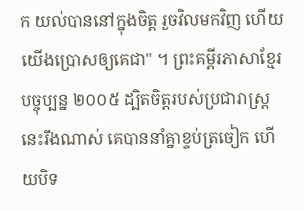ក យល់បាននៅក្នុងចិត្ត រួចវិលមកវិញ ហើយយើងប្រោសឲ្យគេជា" ។ ព្រះគម្ពីរភាសាខ្មែរបច្ចុប្បន្ន ២០០៥ ដ្បិតចិត្តរបស់ប្រជារាស្ត្រនេះរឹងណាស់ គេបាននាំគ្នាខ្ទប់ត្រចៀក ហើយបិទ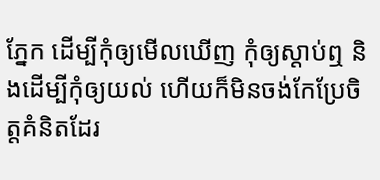ភ្នែក ដើម្បីកុំឲ្យមើលឃើញ កុំឲ្យស្ដាប់ឮ និងដើម្បីកុំឲ្យយល់ ហើយក៏មិនចង់កែប្រែចិត្តគំនិតដែរ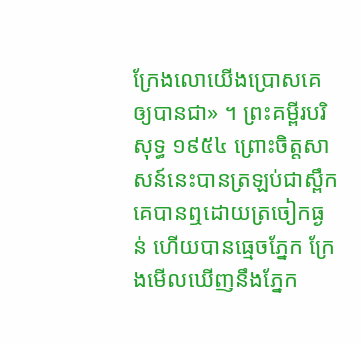ក្រែងលោយើងប្រោសគេឲ្យបានជា» ។ ព្រះគម្ពីរបរិសុទ្ធ ១៩៥៤ ព្រោះចិត្តសាសន៍នេះបានត្រឡប់ជាស្ពឹក គេបានឮដោយត្រចៀកធ្ងន់ ហើយបានធ្មេចភ្នែក ក្រែងមើលឃើញនឹងភ្នែក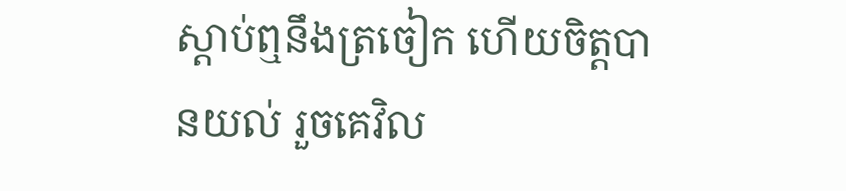ស្តាប់ឮនឹងត្រចៀក ហើយចិត្តបានយល់ រួចគេវិល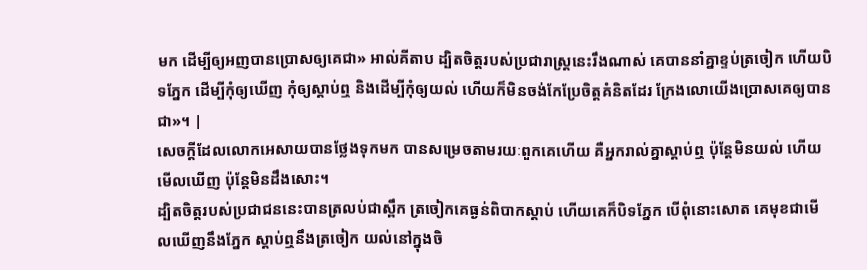មក ដើម្បីឲ្យអញបានប្រោសឲ្យគេជា» អាល់គីតាប ដ្បិតចិត្ដរបស់ប្រជារាស្ដ្រនេះរឹងណាស់ គេបាននាំគ្នាខ្ទប់ត្រចៀក ហើយបិទភ្នែក ដើម្បីកុំឲ្យឃើញ កុំឲ្យស្ដាប់ឮ និងដើម្បីកុំឲ្យយល់ ហើយក៏មិនចង់កែប្រែចិត្ដគំនិតដែរ ក្រែងលោយើងប្រោសគេឲ្យបានជា»។ |
សេចក្ដីដែលលោកអេសាយបានថ្លែងទុកមក បានសម្រេចតាមរយៈពួកគេហើយ គឺអ្នករាល់គ្នាស្ដាប់ឮ ប៉ុន្ដែមិនយល់ ហើយមើលឃើញ ប៉ុន្ដែមិនដឹងសោះ។
ដ្បិតចិត្ដរបស់ប្រជាជននេះបានត្រលប់ជាស្ពឹក ត្រចៀកគេធ្ងន់ពិបាកស្ដាប់ ហើយគេក៏បិទភ្នែក បើពុំនោះសោត គេមុខជាមើលឃើញនឹងភ្នែក ស្ដាប់ឮនឹងត្រចៀក យល់នៅក្នុងចិ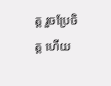ត្ដ រួចប្រែចិត្ដ ហើយ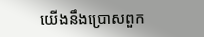យើងនឹងប្រោសពួក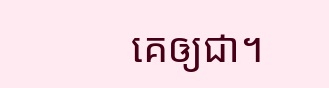គេឲ្យជា។